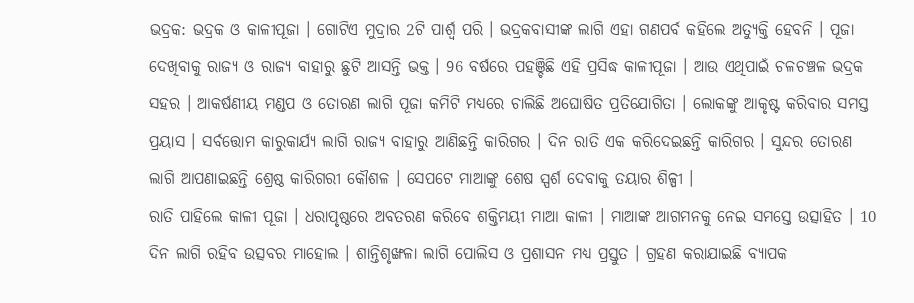ଭଦ୍ରକ: ଭଦ୍ରକ ଓ କାଳୀପୂଜା । ଗୋଟିଏ ମୁଦ୍ରାର 2ଟି ପାର୍ଶ୍ବ ପରି । ଭଦ୍ରକବାସୀଙ୍କ ଲାଗି ଏହା ଗଣପର୍ବ କହିଲେ ଅତ୍ୟୁକ୍ତି ହେବନି । ପୂଜା ଦେଖିବାକୁ ରାଜ୍ୟ ଓ ରାଜ୍ୟ ବାହାରୁ ଛୁଟି ଆସନ୍ତି ଭକ୍ତ । 96 ବର୍ଷରେ ପହଞ୍ଚିଛି ଏହି ପ୍ରସିଦ୍ଧ କାଳୀପୂଜା । ଆଉ ଏଥିପାଇଁ ଚଳଚଞ୍ଚଳ ଭଦ୍ରକ ସହର । ଆକର୍ଷଣୀୟ ମଣ୍ଡପ ଓ ତୋରଣ ଲାଗି ପୂଜା କମିଟି ମଧ୍ୟରେ ଚାଲିଛି ଅଘୋଷିତ ପ୍ରତିଯୋଗିତା । ଲୋକଙ୍କୁ ଆକୃଷ୍ଟ କରିବାର ସମସ୍ତ ପ୍ରୟାସ । ସର୍ବତ୍ତୋମ କାରୁକାର୍ଯ୍ୟ ଲାଗି ରାଜ୍ୟ ବାହାରୁ ଆଣିଛନ୍ତି କାରିଗର । ଦିନ ରାତି ଏକ କରିଦେଇଛନ୍ତି କାରିଗର । ସୁନ୍ଦର ତୋରଣ ଲାଗି ଆପଣାଇଛନ୍ତି ଶ୍ରେଷ୍ଠ କାରିଗରୀ କୌଶଳ । ସେପଟେ ମାଆଙ୍କୁ ଶେଷ ସ୍ପର୍ଶ ଦେବାକୁ ତୟାର ଶିଳ୍ପୀ ।
ରାତି ପାହିଲେ କାଳୀ ପୂଜା । ଧରାପୃଷ୍ଠରେ ଅବତରଣ କରିବେ ଶକ୍ତିମୟୀ ମାଆ କାଳୀ । ମାଆଙ୍କ ଆଗମନକୁ ନେଇ ସମସ୍ତେ ଉତ୍ସାହିତ । 10 ଦିନ ଲାଗି ରହିବ ଉତ୍ସବର ମାହୋଲ । ଶାନ୍ତିଶୃଙ୍ଖଳା ଲାଗି ପୋଲିସ ଓ ପ୍ରଶାସନ ମଧ୍ୟ ପ୍ରସ୍ତୁତ । ଗ୍ରହଣ କରାଯାଇଛି ବ୍ୟାପକ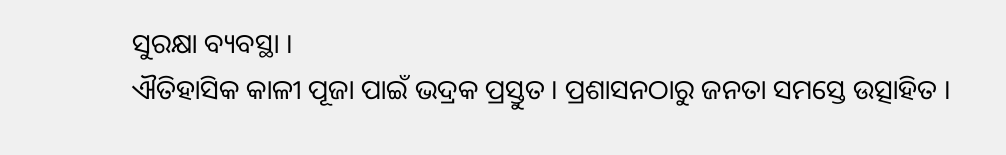ସୁରକ୍ଷା ବ୍ୟବସ୍ଥା ।
ଐତିହାସିକ କାଳୀ ପୂଜା ପାଇଁ ଭଦ୍ରକ ପ୍ରସ୍ତୁତ । ପ୍ରଶାସନଠାରୁ ଜନତା ସମସ୍ତେ ଉତ୍ସାହିତ ।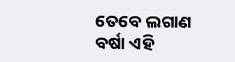ତେବେ ଲଗାଣ ବର୍ଷା ଏହି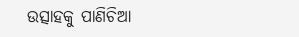ଉତ୍ସାହକୁ ପାଣିଚିଆ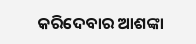କରିଦେବାର ଆଶଙ୍କା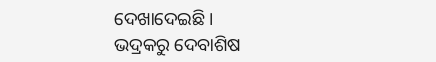ଦେଖାଦେଇଛି ।
ଭଦ୍ରକରୁ ଦେବାଶିଷ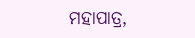ମହାପାତ୍ର,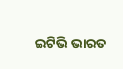ଇଟିଭି ଭାରତ